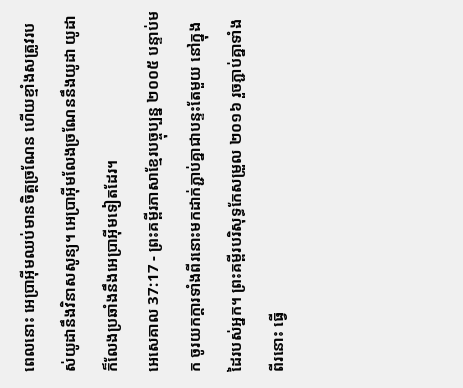ពេលនោះ អេប្រាអ៊ីមឈប់មានចិត្តច្រណែន ហើយខ្មាំងសត្រូវរបស់យូដានឹងវិនាសសូន្យ។ អេប្រាអ៊ីមលែងច្រណែននឹងយូដា យូដាក៏លែងប្រឆាំងនឹងអេប្រាអ៊ីមទៀតដែរ។
អេសេគាល 37:17 - ព្រះគម្ពីរភាសាខ្មែរបច្ចុប្បន្ន ២០០៥ បន្ទាប់មក ចូរយកក្ដារទាំងពីរនោះមកដាក់ភ្ជាប់គ្នាជាបន្ទះតែមួយ នៅក្នុងដៃរបស់អ្នក។ ព្រះគម្ពីរបរិសុទ្ធកែសម្រួល ២០១៦ រួចភ្ជាប់គ្នាទាំងពីរនោះ ធ្វើ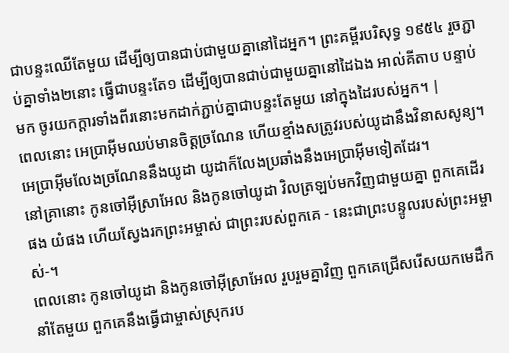ជាបន្ទះឈើតែមួយ ដើម្បីឲ្យបានជាប់ជាមួយគ្នានៅដៃអ្នក។ ព្រះគម្ពីរបរិសុទ្ធ ១៩៥៤ រួចភ្ជាប់គ្នាទាំង២នោះ ធ្វើជាបន្ទះតែ១ ដើម្បីឲ្យបានជាប់ជាមួយគ្នានៅដៃឯង អាល់គីតាប បន្ទាប់មក ចូរយកក្ដារទាំងពីរនោះមកដាក់ភ្ជាប់គ្នាជាបន្ទះតែមួយ នៅក្នុងដៃរបស់អ្នក។ |
ពេលនោះ អេប្រាអ៊ីមឈប់មានចិត្តច្រណែន ហើយខ្មាំងសត្រូវរបស់យូដានឹងវិនាសសូន្យ។ អេប្រាអ៊ីមលែងច្រណែននឹងយូដា យូដាក៏លែងប្រឆាំងនឹងអេប្រាអ៊ីមទៀតដែរ។
នៅគ្រានោះ កូនចៅអ៊ីស្រាអែល និងកូនចៅយូដា វិលត្រឡប់មកវិញជាមួយគ្នា ពួកគេដើរផង យំផង ហើយស្វែងរកព្រះអម្ចាស់ ជាព្រះរបស់ពួកគេ - នេះជាព្រះបន្ទូលរបស់ព្រះអម្ចាស់-។
ពេលនោះ កូនចៅយូដា និងកូនចៅអ៊ីស្រាអែល រួបរួមគ្នាវិញ ពួកគេជ្រើសរើសយកមេដឹកនាំតែមួយ ពួកគេនឹងធ្វើជាម្ចាស់ស្រុករប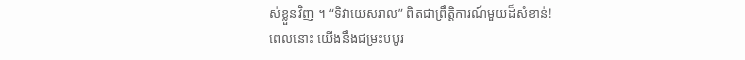ស់ខ្លួនវិញ ។ “ទិវាយេសរាល” ពិតជាព្រឹត្តិការណ៍មួយដ៏សំខាន់!
ពេលនោះ យើងនឹងជម្រះបបូរ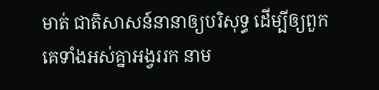មាត់ ជាតិសាសន៍នានាឲ្យបរិសុទ្ធ ដើម្បីឲ្យពួកគេទាំងអស់គ្នាអង្វររក នាម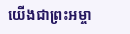យើងជាព្រះអម្ចា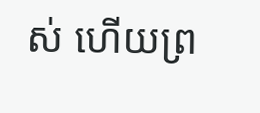ស់ ហើយព្រ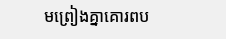មព្រៀងគ្នាគោរពប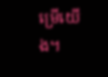ម្រើយើង។